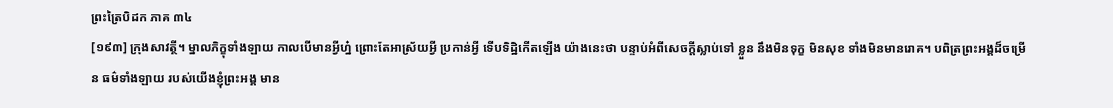ព្រះត្រៃបិដក ភាគ ៣៤
[១៩៣] ក្រុងសាវត្ថី។ ម្នាលភិក្ខុទាំងឡាយ កាលបើមានអ្វីហ្ន៎ ព្រោះតែអាស្រ័យអ្វី ប្រកាន់អ្វី ទើបទិដ្ឋិកើតឡើង យ៉ាងនេះថា បន្ទាប់អំពីសេចក្តីស្លាប់ទៅ ខ្លួន នឹងមិនទុក្ខ មិនសុខ ទាំងមិនមានរោគ។ បពិត្រព្រះអង្គដ៏ចម្រើន ធម៌ទាំងឡាយ របស់យើងខ្ញុំព្រះអង្គ មាន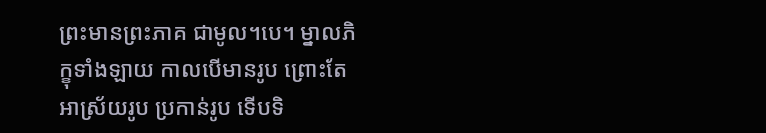ព្រះមានព្រះភាគ ជាមូល។បេ។ ម្នាលភិក្ខុទាំងឡាយ កាលបើមានរូប ព្រោះតែអាស្រ័យរូប ប្រកាន់រូប ទើបទិ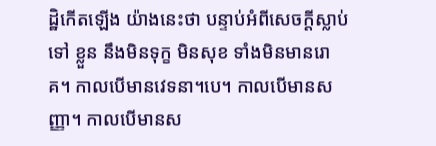ដ្ឋិកើតឡើង យ៉ាងនេះថា បន្ទាប់អំពីសេចក្តីស្លាប់ទៅ ខ្លួន នឹងមិនទុក្ខ មិនសុខ ទាំងមិនមានរោគ។ កាលបើមានវេទនា។បេ។ កាលបើមានសញ្ញា។ កាលបើមានស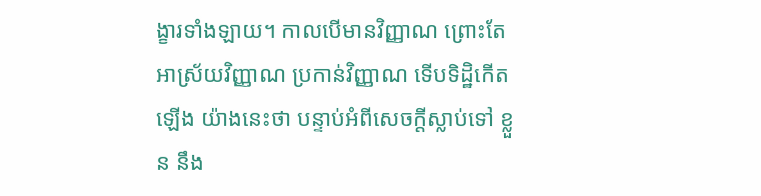ង្ខារទាំងឡាយ។ កាលបើមានវិញ្ញាណ ព្រោះតែអាស្រ័យវិញ្ញាណ ប្រកាន់វិញ្ញាណ ទើបទិដ្ឋិកើតឡើង យ៉ាងនេះថា បន្ទាប់អំពីសេចក្តីស្លាប់ទៅ ខ្លួន នឹង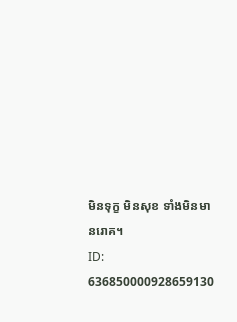មិនទុក្ខ មិនសុខ ទាំងមិនមានរោគ។
ID: 636850000928659130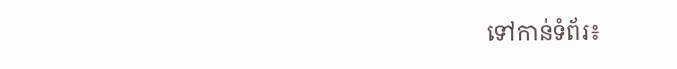ទៅកាន់ទំព័រ៖